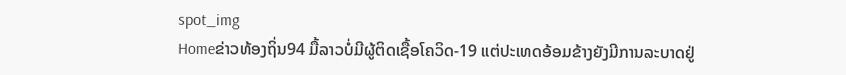spot_img
Homeຂ່າວທ້ອງຖິ່ນ94 ມື້ລາວບໍ່ມີຜູ້ຕິດເຊື້ອໂຄວິດ-19 ແຕ່ປະເທດອ້ອມຂ້າງຍັງມີການລະບາດຢູ່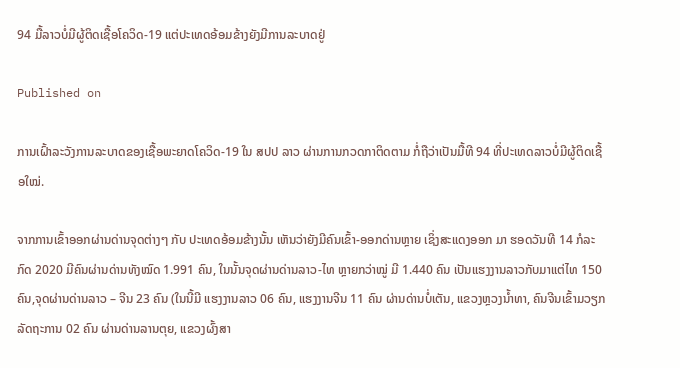94 ມື້ລາວບໍ່ມີຜູ້ຕິດເຊື້ອໂຄວິດ-19 ແຕ່ປະເທດອ້ອມຂ້າງຍັງມີການລະບາດຢູ່

Published on

ການເຝົ້າລະວັງການລະບາດຂອງເຊື້ອພະຍາດໂຄວິດ-19 ໃນ ສປປ ລາວ ຜ່ານການກວດກາຕິດຕາມ ກໍ່ຖືວ່າເປັນມື້ທີ 94 ທີ່ປະເທດລາວບໍ່ມີຜູ້ຕິດເຊື້ອໃໝ່.

ຈາກການເຂົ້າອອກຜ່ານດ່ານຈຸດຕ່າງໆ ກັບ ປະເທດອ້ອມຂ້າງນັ້ນ ເຫັນວ່າຍັງມີຄົນເຂົ້າ-ອອກດ່ານຫຼາຍ ເຊິ່ງສະແດງອອກ ມາ ຮອດວັນທີ 14 ກໍລະກົດ 2020 ມີຄົນຜ່ານດ່ານທັງໝົດ 1.991 ຄົນ, ໃນນັ້ນຈຸດຜ່ານດ່ານລາວ-ໄທ ຫຼາຍກວ່າໝູ່ ມີ 1.440 ຄົນ ເປັນແຮງງານລາວກັບມາແຕ່ໄທ 150 ຄົນ,ຈຸດຜ່ານດ່ານລາວ – ຈີນ 23 ຄົນ (ໃນນີ້ມີ ແຮງງານລາວ 06 ຄົນ, ແຮງງານຈີນ 11 ຄົນ ຜ່ານດ່ານບໍ່ເຕັນ, ແຂວງຫຼວງນໍ້າທາ, ຄົນຈີນເຂົ້າມວຽກລັດຖະການ 02 ຄົນ ຜ່ານດ່ານລານຕຸຍ, ແຂວງຜົ້ງສາ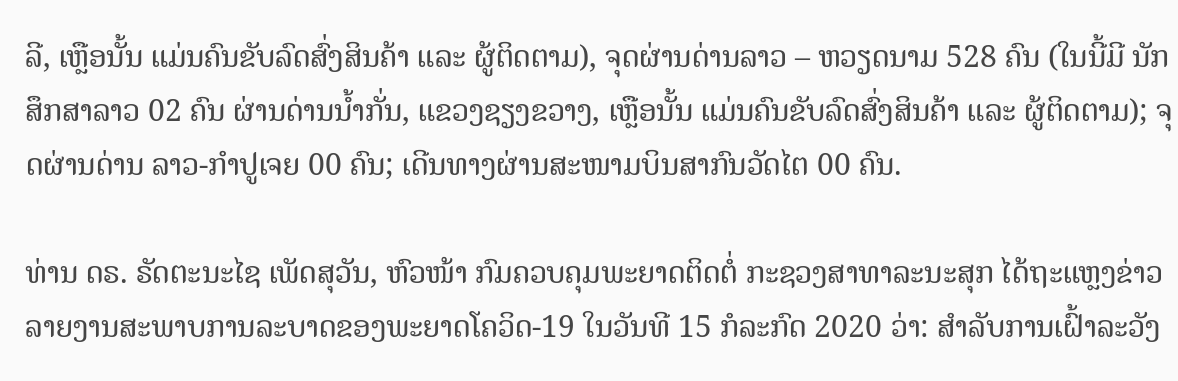ລີ, ເຫຼືອນັ້ນ ແມ່ນຄົນຂັບລົດສົ່ງສິນຄ້າ ແລະ ຜູ້ຕິດຕາມ), ຈຸດຜ່ານດ່ານລາວ – ຫວຽດນາມ 528 ຄົນ (ໃນນີ້ມີ ນັກສຶກສາລາວ 02 ຄົນ ຜ່ານດ່ານນ້ຳກັ່ນ, ແຂວງຊຽງຂວາງ, ເຫຼືອນັ້ນ ແມ່ນຄົນຂັບລົດສົ່ງສິນຄ້າ ແລະ ຜູ້ຕິດຕາມ); ຈຸດຜ່ານດ່ານ ລາວ-ກຳປູເຈຍ 00 ຄົນ; ເດີນທາງຜ່ານສະໜາມບິນສາກົນວັດໄຕ 00 ຄົນ.

ທ່ານ ດຣ. ຣັດຕະນະໄຊ ເພັດສຸວັນ, ຫົວໜ້າ ກົມຄວບຄຸມພະຍາດຕິດຕໍ່ ກະຊວງສາທາລະນະສຸກ ໄດ້ຖະແຫຼງຂ່າວລາຍງານສະພາບການລະບາດຂອງພະຍາດໂຄວິດ-19 ໃນວັນທີ 15 ກໍລະກົດ 2020 ວ່າ: ສໍາລັບການເຝົ້າລະວັງ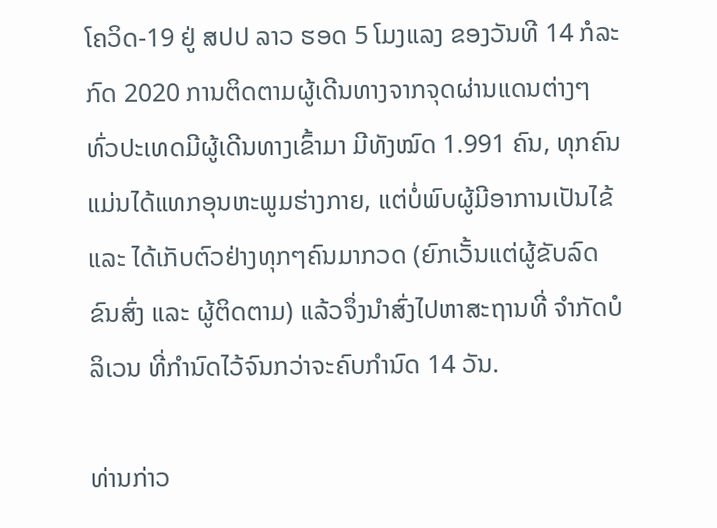ໂຄວິດ-19 ຢູ່ ສປປ ລາວ ຮອດ 5 ໂມງແລງ ຂອງວັນທີ 14 ກໍລະກົດ 2020 ການຕິດຕາມຜູ້ເດີນທາງຈາກຈຸດຜ່ານແດນຕ່າງໆ ທົ່ວປະເທດມີຜູ້ເດີນທາງເຂົ້າມາ ມີທັງໝົດ 1.991 ຄົນ, ທຸກຄົນແມ່ນໄດ້ແທກອຸນຫະພູມຮ່າງກາຍ, ແຕ່ບໍ່ພົບຜູ້ມີອາການເປັນໄຂ້ ແລະ ໄດ້ເກັບຕົວຢ່າງທຸກໆຄົນມາກວດ (ຍົກເວັ້ນແຕ່ຜູ້ຂັບລົດຂົນສົ່ງ ແລະ ຜູ້ຕິດຕາມ) ແລ້ວຈຶ່ງນຳສົ່ງໄປຫາສະຖານທີ່ ຈຳກັດບໍລິເວນ ທີ່ກຳນົດໄວ້ຈົນກວ່າຈະຄົບກຳນົດ 14 ວັນ.

ທ່ານກ່າວ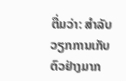ຕື່ມວ່າ: ສຳລັບວຽກການເກັບຕົວຢ່າງມາກ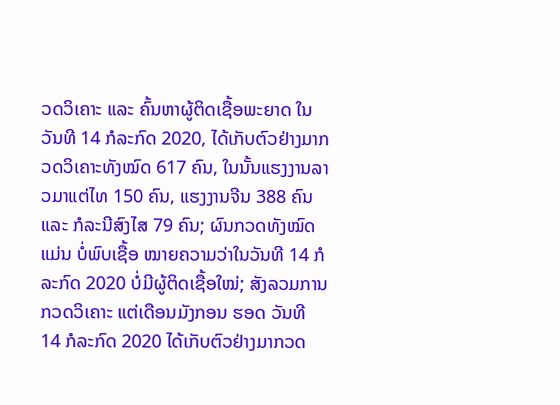ວດວິເຄາະ ແລະ ຄົ້ນຫາຜູ້ຕິດເຊື້ອພະຍາດ ໃນວັນທີ 14 ກໍລະກົດ 2020, ໄດ້ເກັບຕົວຢ່າງມາກວດວິເຄາະທັງໝົດ 617 ຄົນ, ໃນນັ້ນແຮງງານລາວມາແຕ່ໄທ 150 ຄົນ, ແຮງງານຈີນ 388 ຄົນ ແລະ ກໍລະນີສົງໄສ 79 ຄົນ; ຜົນກວດທັງໝົດແມ່ນ ບໍ່ພົບເຊື້ອ ໝາຍຄວາມວ່າໃນວັນທີ 14 ກໍລະກົດ 2020 ບໍ່ມີຜູ້ຕິດເຊື້ອໃໝ່; ສັງລວມການກວດວິເຄາະ ແຕ່ເດືອນມັງກອນ ຮອດ ວັນທີ 14 ກໍລະກົດ 2020 ໄດ້ເກັບຕົວຢ່າງມາກວດ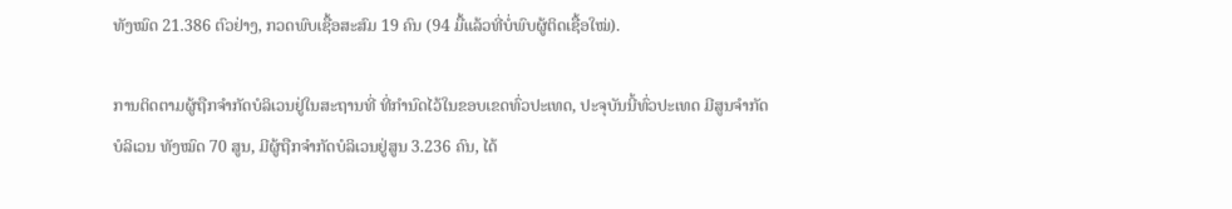ທັງໝົດ 21.386 ຕົວຢ່າງ, ກວດພົບເຊື້ອສະສົມ 19 ຄົນ (94 ມື້ແລ້ວທີ່ບໍ່ພົບຜູ້ຕິດເຊື້ອໃໝ່).

ການຕິດຕາມຜູ້ຖືກຈຳກັດບໍລິເວນຢູ່ໃນສະຖານທີ່ ທີ່ກຳນົດໄວ້ໃນຂອບເຂດທົ່ວປະເທດ, ປະຈຸບັນນີ້ທົ່ວປະເທດ ມີສູນຈໍາກັດບໍລິເວນ ທັງໝົດ 70 ສູນ, ມີຜູ້ຖືກຈຳກັດບໍລິເວນຢູ່ສູນ 3.236 ຄົນ, ໄດ້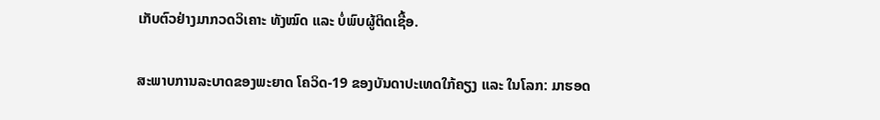ເກັບຕົວຢ່າງມາກວດວິເຄາະ ທັງໝົດ ແລະ ບໍ່ພົບຜູ້ຕິດເຊື້ອ.

ສະພາບການລະບາດຂອງພະຍາດ ໂຄວິດ-19 ຂອງບັນດາປະເທດໃກ້ຄຽງ ແລະ ໃນໂລກ: ມາຮອດ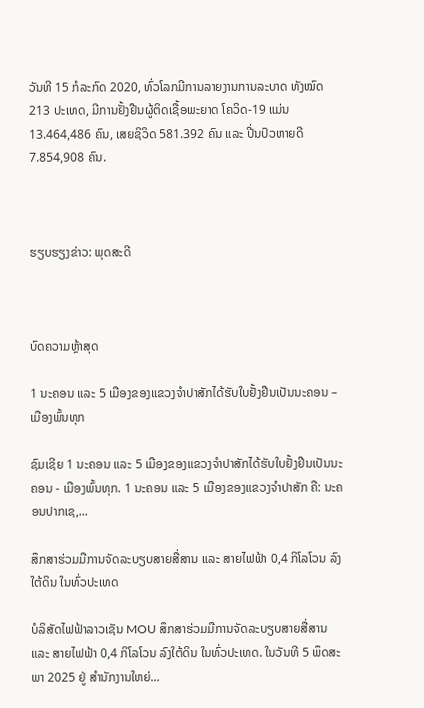ວັນທີ 15 ກໍລະກົດ 2020, ທົ່ວໂລກມີການລາຍງານການລະບາດ ທັງໝົດ 213 ປະເທດ, ມີການຢັ້ງຢືນຜູ້ຕິດເຊື້ອພະຍາດ ໂຄວິດ-19 ແມ່ນ 13.464,486 ຄົນ, ເສຍຊິວິດ 581.392 ຄົນ ແລະ ປີ່ນປົວຫາຍດີ 7.854,908 ຄົນ.



ຮຽບຮຽງຂ່າວ: ພຸດສະດີ



ບົດຄວາມຫຼ້າສຸດ

1 ນະຄອນ ແລະ 5 ເມືອງຂອງແຂວງຈໍາປາສັກໄດ້ຮັບໃບຢັ້ງຢືນເປັນນະຄອນ – ເມືອງພົ້ນທຸກ

ຊົມເຊີຍ 1 ນະຄອນ ແລະ 5 ເມືອງຂອງແຂວງຈຳປາສັກໄດ້ຮັບໃບຢັ້ງຢືນເປັນນະຄອນ - ເມືອງພົ້ນທຸກ. 1 ນະຄອນ ແລະ 5 ເມືອງຂອງແຂວງຈໍາປາສັກ ຄື: ນະຄອນປາກເຊ,...

ສຶກສາຮ່ວມມືການຈັດລະບຽບສາຍສື່ສານ ແລະ ສາຍໄຟຟ້າ 0,4 ກິໂລໂວນ ລົງໃຕ້ດິນ ໃນທົ່ວປະເທດ

ບໍລິສັດໄຟຟ້າລາວເຊັນ MOU ສຶກສາຮ່ວມມືການຈັດລະບຽບສາຍສື່ສານ ແລະ ສາຍໄຟຟ້າ 0,4 ກິໂລໂວນ ລົງໃຕ້ດິນ ໃນທົ່ວປະເທດ. ໃນວັນທີ 5 ພຶດສະພາ 2025 ຢູ່ ສໍານັກງານໃຫຍ່...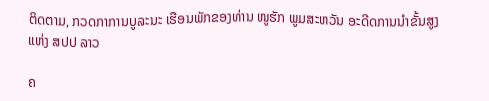ຕິດຕາມ, ກວດກາການບູລະນະ ເຮືອນພັກຂອງທ່ານ ໜູຮັກ ພູມສະຫວັນ ອະດີດການນໍາຂັ້ນສູງແຫ່ງ ສປປ ລາວ

ຄ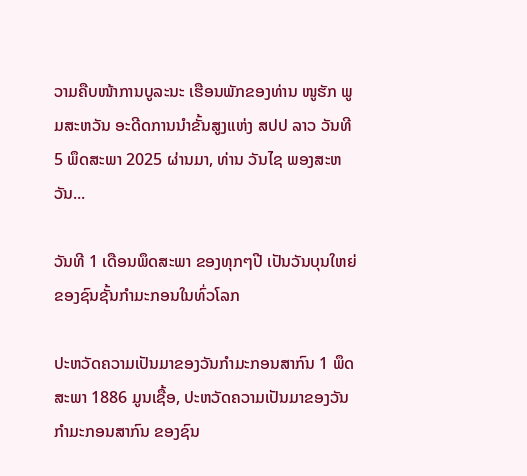ວາມຄືບໜ້າການບູລະນະ ເຮືອນພັກຂອງທ່ານ ໜູຮັກ ພູມສະຫວັນ ອະດີດການນໍາຂັ້ນສູງແຫ່ງ ສປປ ລາວ ວັນທີ 5 ພຶດສະພາ 2025 ຜ່ານມາ, ທ່ານ ວັນໄຊ ພອງສະຫວັນ...

ວັນທີ 1 ເດືອນພຶດສະພາ ຂອງທຸກໆປີ ເປັນວັນບຸນໃຫຍ່ຂອງຊົນຊັ້ນກຳມະກອນໃນທົ່ວໂລກ

ປະຫວັດຄວາມເປັນມາຂອງວັນກຳມະກອນສາກົນ 1 ພຶດສະພາ 1886 ມູນເຊື້ອ, ປະຫວັດຄວາມເປັນມາຂອງວັນກໍາມະກອນສາກົນ ຂອງຊົນ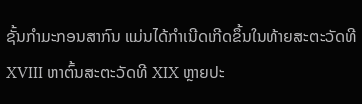ຊັ້ນກຳມະກອນສາກົນ ແມ່ນໄດ້ກໍາເນີດເກີດຂຶ້ນໃນທ້າຍສະຕະວັດທີ XVIII ຫາຕົ້ນສະຕະວັດທີ XIX ຫຼາຍປະ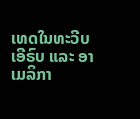ເທດໃນທະວີບເອີຣົບ ແລະ ອາເມລິກາ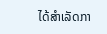ໄດ້ສຳເລັດກາ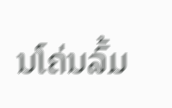ນໂຄ່ນລົ້ມ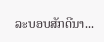ລະບອບສັກດີນາ...